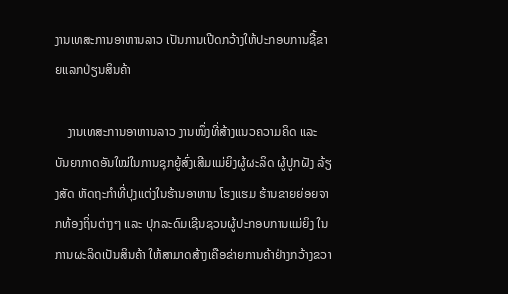ງານເທສະການອາຫານລາວ ເປັນການເປີດກວ້າງໃຫ້ປະກອບການຊື້ຂາຍແລກປ່ຽນສິນຄ້າ

    ງານເທສະການອາຫານລາວ ງານໜຶ່ງທີ່ສ້າງແນວຄວາມຄິດ ແລະ ບັນຍາກາດອັນໃໝ່ໃນການຊຸກຍູ້ສົ່ງເສີມແມ່ຍິງຜູ້ຜະລິດ ຜູ້ປູກຝັງ ລ້ຽງສັດ ຫັດຖະກຳທີ່ປຸງແຕ່ງໃນຮ້ານອາຫານ ໂຮງແຮມ ຮ້ານຂາຍຍ່ອຍຈາກທ້ອງຖິ່ນຕ່າງໆ ແລະ ປຸກລະດົມເຊີນຊວນຜູ້ປະກອບການແມ່ຍິງ ໃນການຜະລິດເປັນສິນຄ້າ ໃຫ້ສາມາດສ້າງເຄືອຂ່າຍການຄ້າຢ່າງກວ້າງຂວາ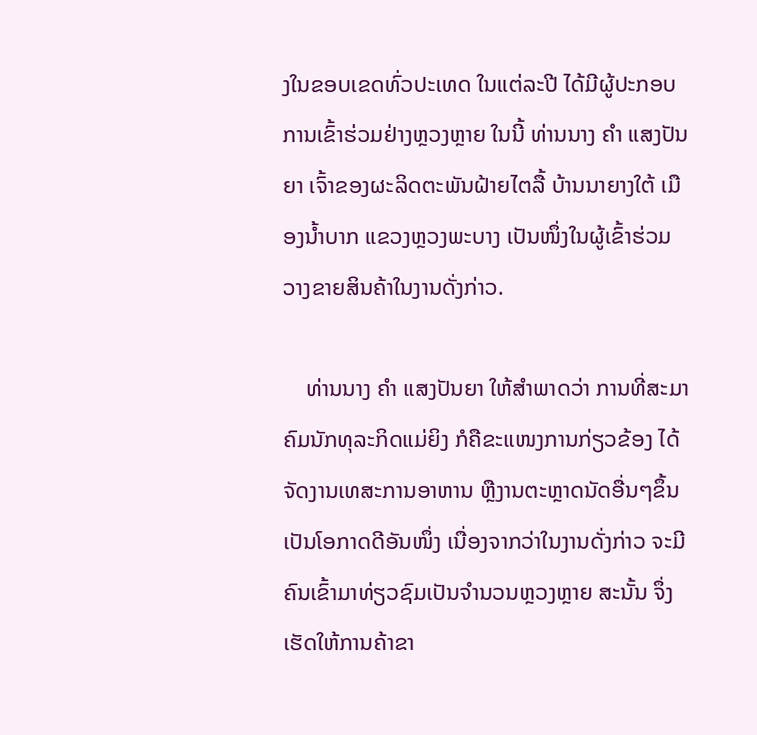ງໃນຂອບເຂດທົ່ວປະເທດ ໃນແຕ່ລະປີ ໄດ້ມີຜູ້ປະກອບການເຂົ້າຮ່ວມຢ່າງຫຼວງຫຼາຍ ໃນນີ້ ທ່ານນາງ ຄຳ ແສງປັນຍາ ເຈົ້າຂອງຜະລິດຕະພັນຝ້າຍໄຕລື້ ບ້ານນາຍາງໃຕ້ ເມືອງນໍ້າບາກ ແຂວງຫຼວງພະບາງ ເປັນໜຶ່ງໃນຜູ້ເຂົ້າຮ່ວມວາງຂາຍສິນຄ້າໃນງານດັ່ງກ່າວ.

    ທ່ານນາງ ຄຳ ແສງປັນຍາ ໃຫ້ສຳພາດວ່າ ການທີ່ສະມາຄົມນັກທຸລະກິດແມ່ຍິງ ກໍຄືຂະແໜງການກ່ຽວຂ້ອງ ໄດ້ຈັດງານເທສະການອາຫານ ຫຼືງານຕະຫຼາດນັດອື່ນໆຂຶ້ນ ເປັນໂອກາດດີອັນໜຶ່ງ ເນື່ອງຈາກວ່າໃນງານດັ່ງກ່າວ ຈະມີຄົນເຂົ້າມາທ່ຽວຊົມເປັນຈຳນວນຫຼວງຫຼາຍ ສະນັ້ນ ຈຶ່ງເຮັດໃຫ້ການຄ້າຂາ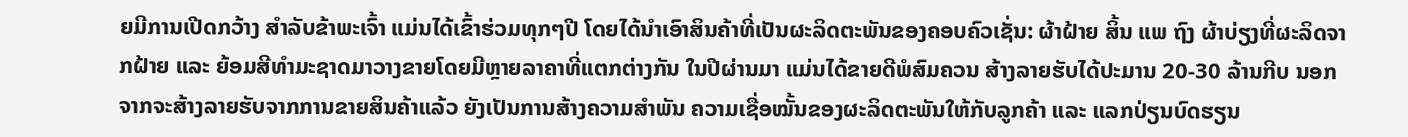ຍມີການເປີດກວ້າງ ສຳລັບຂ້າພະເຈົ້າ ແມ່ນໄດ້ເຂົ້າຮ່ວມທຸກໆປີ ໂດຍໄດ້ນຳເອົາສິນຄ້າທີ່ເປັນຜະລິດຕະພັນຂອງຄອບຄົວເຊັ່ນ: ຜ້າຝ້າຍ ສິ້ນ ແພ ຖົງ ຜ້າບ່ຽງທີ່ຜະລິດຈາກຝ້າຍ ແລະ ຍ້ອມສີທຳມະຊາດມາວາງຂາຍໂດຍມີຫຼາຍລາຄາທີ່ແຕກຕ່າງກັນ ໃນປີຜ່ານມາ ແມ່ນໄດ້ຂາຍດີພໍສົມຄວນ ສ້າງລາຍຮັບໄດ້ປະມານ 20-30 ລ້ານກີບ ນອກຈາກຈະສ້າງລາຍຮັບຈາກການຂາຍສິນຄ້າແລ້ວ ຍັງເປັນການສ້າງຄວາມສຳພັນ ຄວາມເຊື່ອໝັ້ນຂອງຜະລິດຕະພັນໃຫ້ກັບລູກຄ້າ ແລະ ແລກປ່ຽນບົດຮຽນ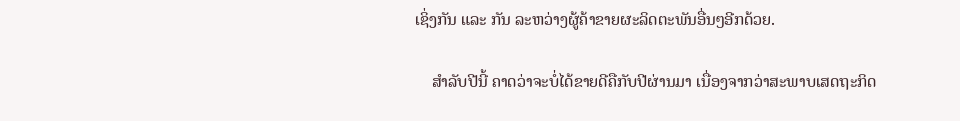ເຊິ່ງກັນ ແລະ ກັນ ລະຫວ່າງຜູ້ຄ້າຂາຍຜະລິດຕະພັນອື່ນໆອີກດ້ວຍ.

    ສຳລັບປີນີ້ ຄາດວ່າຈະບໍ່ໄດ້ຂາຍດີຄືກັບປີຜ່ານມາ ເນື່ອງຈາກວ່າສະພາບເສດຖະກິດ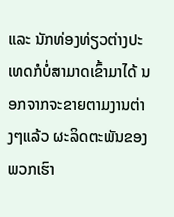ແລະ ນັກທ່ອງທ່ຽວຕ່າງປະເທດກໍບໍ່ສາມາດເຂົ້າມາໄດ້ ນອກຈາກຈະຂາຍຕາມງານຕ່າງໆແລ້ວ ຜະລິດຕະພັນຂອງພວກເຮົາ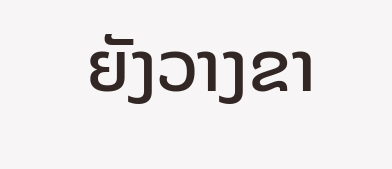ຍັງວາງຂາ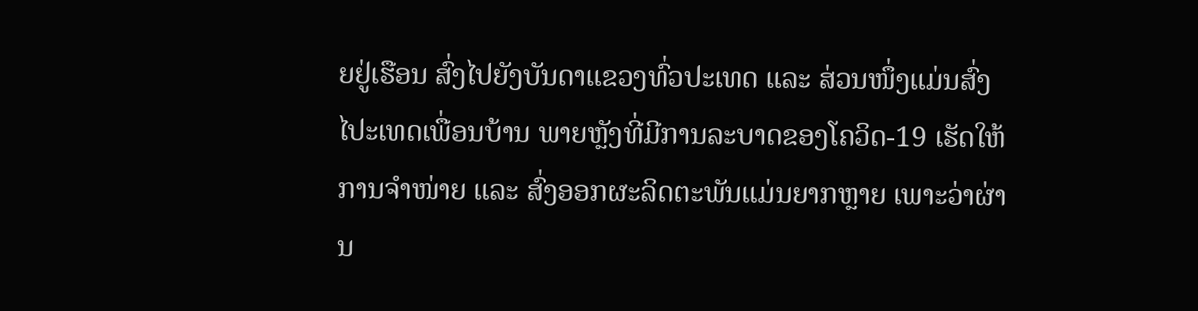ຍຢູ່ເຮືອນ ສົ່ງໄປຍັງບັນດາແຂວງທົ່ວປະເທດ ແລະ ສ່ວນໜຶ່ງແມ່ນສົ່ງໄປະເທດເພື່ອນບ້ານ ພາຍຫຼັງທີ່ມີການລະບາດຂອງໂຄວິດ-19 ເຮັດໃຫ້ການຈຳໜ່າຍ ແລະ ສົ່ງອອກຜະລິດຕະພັນແມ່ນຍາກຫຼາຍ ເພາະວ່າຜ່ານ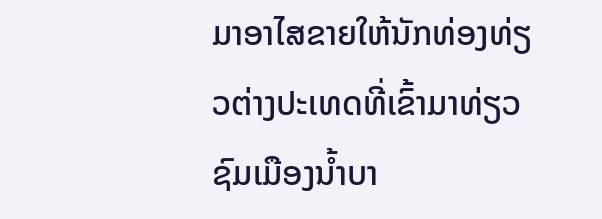ມາອາໄສຂາຍໃຫ້ນັກທ່ອງທ່ຽວຕ່າງປະເທດທີ່ເຂົ້າມາທ່ຽວຊົມເມືອງນໍ້າບາ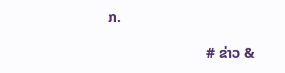ກ.

                           # ຂ່າວ &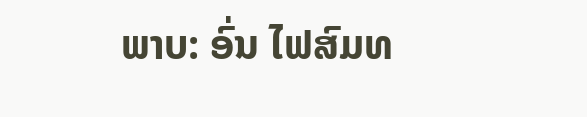ພາບ: ອົ່ນ ໄຟສົມທ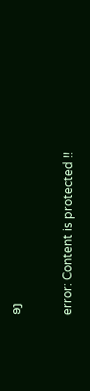ອງ

error: Content is protected !!